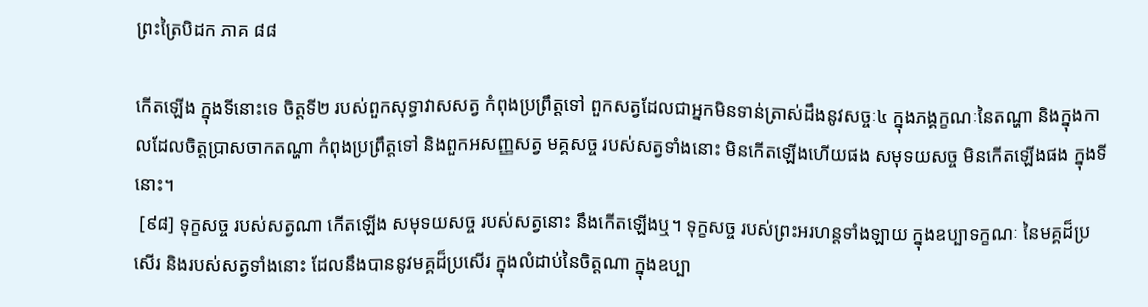ព្រះត្រៃបិដក ភាគ ៨៨

កើតឡើង ក្នុងទីនោះទេ ចិត្តទី២ របស់ពួកសុទ្ធាវាសសត្វ កំពុងប្រព្រឹត្តទៅ ពួកសត្វដែលជាអ្នកមិនទាន់ត្រាស់ដឹងនូវសច្ចៈ៤ ក្នុងភង្គក្ខណៈនៃតណ្ហា និងក្នុងកាលដែលចិត្តប្រាសចាកតណ្ហា កំពុងប្រព្រឹត្តទៅ និងពួកអសញ្ញសត្វ មគ្គសច្ច របស់សត្វទាំងនោះ មិនកើតឡើងហើយផង សមុទយសច្ច មិនកើតឡើងផង ក្នុងទីនោះ។
 [៩៨] ទុក្ខសច្ច របស់សត្វណា កើតឡើង សមុទយសច្ច របស់សត្វនោះ នឹងកើតឡើងឬ។ ទុក្ខសច្ច របស់ព្រះអរហន្តទាំងឡាយ ក្នុងឧប្បាទក្ខណៈ នៃមគ្គដ៏ប្រសើរ និងរបស់សត្វទាំងនោះ ដែលនឹងបាននូវមគ្គដ៏ប្រសើរ ក្នុងលំដាប់នៃចិត្តណា ក្នុងឧប្បា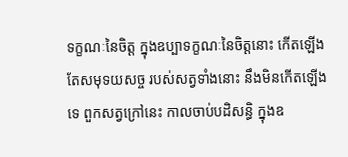ទក្ខណៈនៃចិត្ត ក្នុងឧប្បាទក្ខណៈនៃចិត្តនោះ កើតឡើង តែសមុទយសច្ច របស់សត្វទាំងនោះ នឹងមិនកើតឡើងទេ ពួកសត្វក្រៅនេះ កាលចាប់បដិសន្ធិ ក្នុងឧ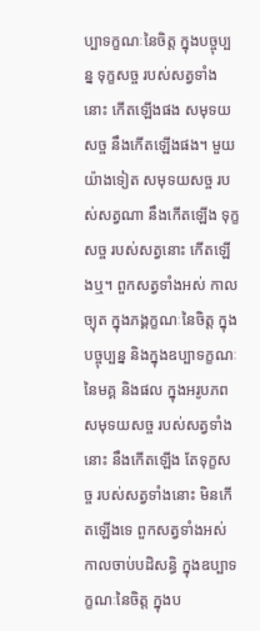ប្បាទក្ខណៈនៃចិត្ត ក្នុងបច្ចុប្បន្ន ទុក្ខសច្ច របស់សត្វទាំងនោះ កើតឡើងផង សមុទយសច្ច នឹងកើតឡើងផង។ មួយយ៉ាងទៀត សមុទយសច្ច របស់សត្វណា នឹងកើតឡើង ទុក្ខសច្ច របស់សត្វនោះ កើតឡើងឬ។ ពួកសត្វទាំងអស់ កាលច្យុត ក្នុងភង្គក្ខណៈនៃចិត្ត ក្នុងបច្ចុប្បន្ន និងក្នុងឧប្បាទក្ខណៈនៃមគ្គ និងផល ក្នុងអរូបភព សមុទយសច្ច របស់សត្វទាំងនោះ នឹងកើតឡើង តែទុក្ខសច្ច របស់សត្វទាំងនោះ មិនកើតឡើងទេ ពួកសត្វទាំងអស់ កាលចាប់បដិសន្ធិ ក្នុងឧប្បាទក្ខណៈនៃចិត្ត ក្នុងប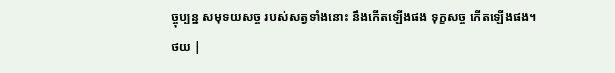ច្ចុប្បន្ន សមុទយសច្ច របស់សត្វទាំងនោះ នឹងកើតឡើងផង ទុក្ខសច្ច កើតឡើងផង។
ថយ |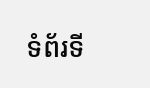ទំព័រទី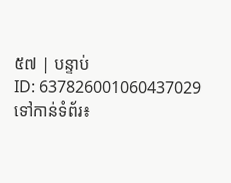៥៧ | បន្ទាប់
ID: 637826001060437029
ទៅកាន់ទំព័រ៖